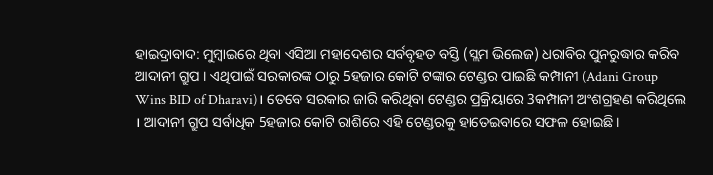ହାଇଦ୍ରାବାଦ: ମୁମ୍ବାଇରେ ଥିବା ଏସିଆ ମହାଦେଶର ସର୍ବବୃହତ ବସ୍ତି (ସ୍ଲମ ଭିଲେଜ) ଧରାବିର ପୁନରୁଦ୍ଧାର କରିବ ଆଦାନୀ ଗ୍ରୁପ । ଏଥିପାଇଁ ସରକାରଙ୍କ ଠାରୁ 5ହଜାର କୋଟି ଟଙ୍କାର ଟେଣ୍ଡର ପାଇଛି କମ୍ପାନୀ (Adani Group Wins BID of Dharavi)। ତେବେ ସରକାର ଜାରି କରିଥିବା ଟେଣ୍ଡର ପ୍ରକ୍ରିୟାରେ 3କମ୍ପାନୀ ଅଂଶଗ୍ରହଣ କରିଥିଲେ । ଆଦାନୀ ଗ୍ରୁପ ସର୍ବାଧିକ 5ହଜାର କୋଟି ରାଶିରେ ଏହି ଟେଣ୍ଡରକୁ ହାତେଇବାରେ ସଫଳ ହୋଇଛି ।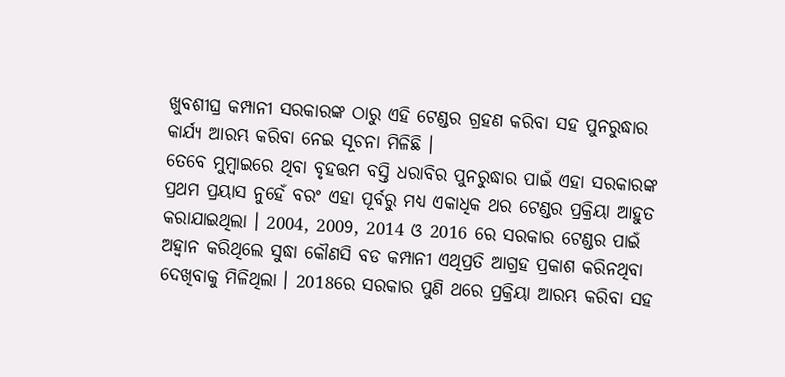ଖୁବଶୀଘ୍ର କମ୍ପାନୀ ସରକାରଙ୍କ ଠାରୁ ଏହି ଟେଣ୍ଡର ଗ୍ରହଣ କରିବା ସହ ପୁନରୁଦ୍ଧାର କାର୍ଯ୍ୟ ଆରମ୍ଭ କରିବା ନେଇ ସୂଚନା ମିଳିଛି ।
ତେବେ ମୁମ୍ବାଇରେ ଥିବା ବୃହତ୍ତମ ବସ୍ତି ଧରାବିର ପୁନରୁଦ୍ଧାର ପାଇଁ ଏହା ସରକାରଙ୍କ ପ୍ରଥମ ପ୍ରୟାସ ନୁହେଁ ବରଂ ଏହା ପୂର୍ବରୁ ମଧ୍ୟ ଏକାଧିକ ଥର ଟେଣ୍ଡର ପ୍ରକ୍ରିୟା ଆହୁତ କରାଯାଇଥିଲା । 2004, 2009, 2014 ଓ 2016 ରେ ସରକାର ଟେଣ୍ଡର ପାଇଁ ଅହ୍ବାନ କରିଥିଲେ ସୁଦ୍ଧା କୌଣସି ବଡ କମ୍ପାନୀ ଏଥିପ୍ରତି ଆଗ୍ରହ ପ୍ରକାଶ କରିନଥିବା ଦେଖିବାକୁ ମିଳିଥିଲା । 2018ରେ ସରକାର ପୁଣି ଥରେ ପ୍ରକ୍ରିୟା ଆରମ୍ଭ କରିବା ସହ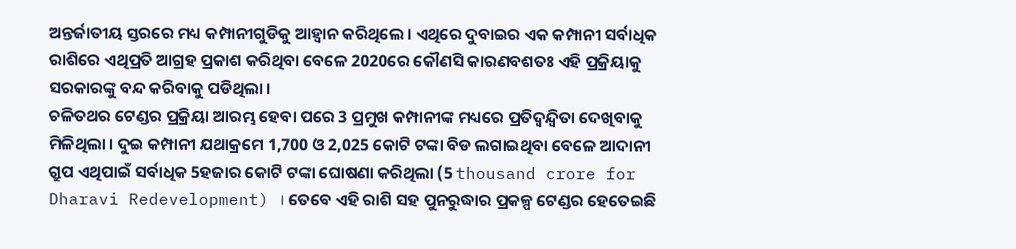ଅନ୍ତର୍ଜାତୀୟ ସ୍ତରରେ ମଧ୍ୟ କମ୍ପାନୀଗୁଡିକୁ ଆହ୍ବାନ କରିଥିଲେ । ଏଥିରେ ଦୁବାଇର ଏକ କମ୍ପାନୀ ସର୍ବାଧିକ ରାଶିରେ ଏଥିପ୍ରତି ଆଗ୍ରହ ପ୍ରକାଶ କରିଥିବା ବେଳେ 2020ରେ କୌଣସି କାରଣବଶତଃ ଏହି ପ୍ରକ୍ରିୟାକୁ ସରକାରଙ୍କୁ ବନ୍ଦ କରିବାକୁ ପଡିଥିଲା ।
ଚଳିତଥର ଟେଣ୍ଡର ପ୍ରକ୍ରିୟା ଆରମ୍ଭ ହେବା ପରେ 3 ପ୍ରମୁଖ କମ୍ପାନୀଙ୍କ ମଧ୍ୟରେ ପ୍ରତିଦ୍ବନ୍ଦ୍ବିତା ଦେଖିବାକୁ ମିଳିଥିଲା । ଦୁଇ କମ୍ପାନୀ ଯଥାକ୍ରମେ 1,700 ଓ 2,025 କୋଟି ଟଙ୍କା ବିଡ ଲଗାଇଥିବା ବେଳେ ଆଦାନୀ ଗ୍ରୁପ ଏଥିପାଇଁ ସର୍ବାଧିକ 5ହଜାର କୋଟି ଟଙ୍କା ଘୋଷଣା କରିଥିଲା (5 thousand crore for Dharavi Redevelopment) । ତେବେ ଏହି ରାଶି ସହ ପୁନରୁଦ୍ଧାର ପ୍ରକଳ୍ପ ଟେଣ୍ଡର ହେତେଇଛି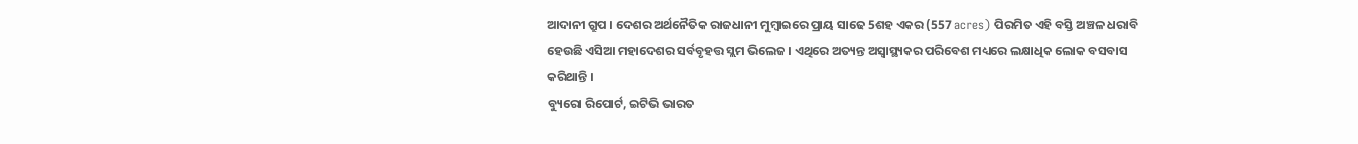ଆଦାନୀ ଗ୍ରୁପ । ଦେଶର ଅର୍ଥନୈତିକ ରାଜଧାନୀ ମୁମ୍ବାଇରେ ପ୍ରାୟ ସାଢେ 5ଶହ ଏକର (557 acres) ପିରମିତ ଏହି ବସ୍ତି ଅଞ୍ଚଳ ଧରାବି ହେଉଛି ଏସିଆ ମହାଦେଶର ସର୍ବବୃହତ୍ତ ସ୍ଲମ ଭିଲେଜ । ଏଥିରେ ଅତ୍ୟନ୍ତ ଅସ୍ବାସ୍ଥ୍ୟକର ପରିବେଶ ମଧ୍ୟରେ ଲକ୍ଷାଧିକ ଲୋକ ବସବାସ କରିଥାନ୍ତି ।
ବ୍ୟୁରୋ ରିପୋର୍ଟ, ଇଟିଭି ଭାରତ